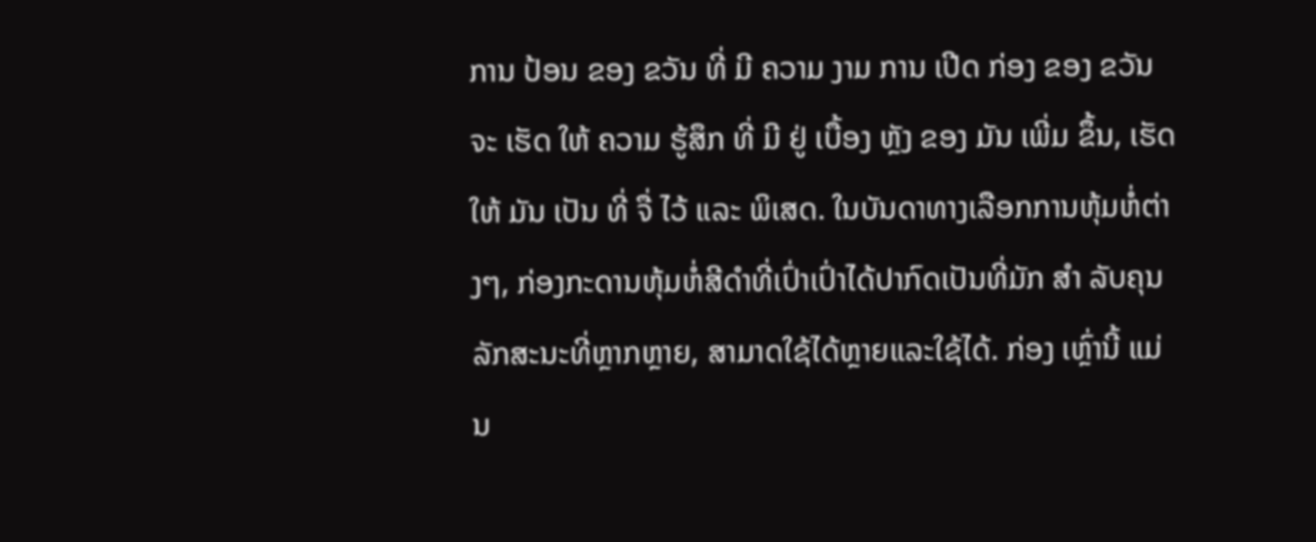ການ ປ້ອນ ຂອງ ຂວັນ ທີ່ ມີ ຄວາມ ງາມ ການ ເປີດ ກ່ອງ ຂອງ ຂວັນ ຈະ ເຮັດ ໃຫ້ ຄວາມ ຮູ້ສຶກ ທີ່ ມີ ຢູ່ ເບື້ອງ ຫຼັງ ຂອງ ມັນ ເພີ່ມ ຂຶ້ນ, ເຮັດໃຫ້ ມັນ ເປັນ ທີ່ ຈື່ ໄວ້ ແລະ ພິເສດ. ໃນບັນດາທາງເລືອກການຫຸ້ມຫໍ່ຕ່າງໆ, ກ່ອງກະດານຫຸ້ມຫໍ່ສີດໍາທີ່ເປົ່າເປົ່າໄດ້ປາກົດເປັນທີ່ມັກ ສໍາ ລັບຄຸນລັກສະນະທີ່ຫຼາກຫຼາຍ, ສາມາດໃຊ້ໄດ້ຫຼາຍແລະໃຊ້ໄດ້. ກ່ອງ ເຫຼົ່ານີ້ ແມ່ນ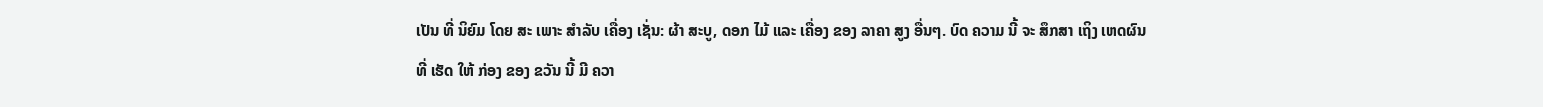ເປັນ ທີ່ ນິຍົມ ໂດຍ ສະ ເພາະ ສໍາລັບ ເຄື່ອງ ເຊັ່ນ: ຜ້າ ສະບູ, ດອກ ໄມ້ ແລະ ເຄື່ອງ ຂອງ ລາຄາ ສູງ ອື່ນໆ. ບົດ ຄວາມ ນີ້ ຈະ ສຶກສາ ເຖິງ ເຫດຜົນ ທີ່ ເຮັດ ໃຫ້ ກ່ອງ ຂອງ ຂວັນ ນີ້ ມີ ຄວາ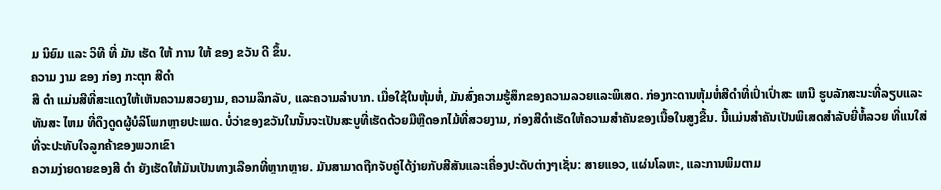ມ ນິຍົມ ແລະ ວິທີ ທີ່ ມັນ ເຮັດ ໃຫ້ ການ ໃຫ້ ຂອງ ຂວັນ ດີ ຂຶ້ນ.
ຄວາມ ງາມ ຂອງ ກ່ອງ ກະຕຸກ ສີດໍາ
ສີ ດໍາ ແມ່ນສີທີ່ສະແດງໃຫ້ເຫັນຄວາມສວຍງາມ, ຄວາມລຶກລັບ, ແລະຄວາມລໍາບາກ. ເມື່ອໃຊ້ໃນຫຸ້ມຫໍ່, ມັນສົ່ງຄວາມຮູ້ສຶກຂອງຄວາມລວຍແລະພິເສດ. ກ່ອງກະດານຫຸ້ມຫໍ່ສີດໍາທີ່ເປົ່າເປົ່າສະ ເຫນີ ຮູບລັກສະນະທີ່ລຽບແລະທັນສະ ໄຫມ ທີ່ດຶງດູດຜູ້ບໍລິໂພກຫຼາຍປະເພດ. ບໍ່ວ່າຂອງຂວັນໃນນັ້ນຈະເປັນສະບູທີ່ເຮັດດ້ວຍມືຫຼືດອກໄມ້ທີ່ສວຍງາມ, ກ່ອງສີດໍາເຮັດໃຫ້ຄວາມສໍາຄັນຂອງເນື້ອໃນສູງຂື້ນ. ນີ້ແມ່ນສໍາຄັນເປັນພິເສດສໍາລັບຍີ່ຫໍ້ລວຍ ທີ່ແນໃສ່ທີ່ຈະປະທັບໃຈລູກຄ້າຂອງພວກເຂົາ
ຄວາມງ່າຍດາຍຂອງສີ ດໍາ ຍັງເຮັດໃຫ້ມັນເປັນທາງເລືອກທີ່ຫຼາກຫຼາຍ. ມັນສາມາດຖືກຈັບຄູ່ໄດ້ງ່າຍກັບສີສັນແລະເຄື່ອງປະດັບຕ່າງໆເຊັ່ນ: ສາຍແອວ, ແຜ່ນໂລຫະ, ແລະການພິມຕາມ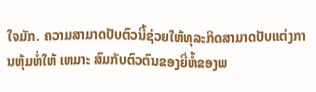ໃຈມັກ. ຄວາມສາມາດປັບຕົວນີ້ຊ່ວຍໃຫ້ທຸລະກິດສາມາດປັບແຕ່ງການຫຸ້ມຫໍ່ໃຫ້ ເຫມາະ ສົມກັບຕົວຕົນຂອງຍີ່ຫໍ້ຂອງພ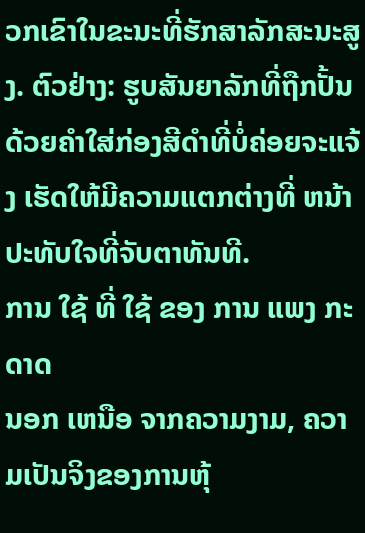ວກເຂົາໃນຂະນະທີ່ຮັກສາລັກສະນະສູງ. ຕົວຢ່າງ: ຮູບສັນຍາລັກທີ່ຖືກປັ້ນດ້ວຍຄໍາໃສ່ກ່ອງສີດໍາທີ່ບໍ່ຄ່ອຍຈະແຈ້ງ ເຮັດໃຫ້ມີຄວາມແຕກຕ່າງທີ່ ຫນ້າ ປະທັບໃຈທີ່ຈັບຕາທັນທີ.
ການ ໃຊ້ ທີ່ ໃຊ້ ຂອງ ການ ແພງ ກະດາດ
ນອກ ເຫນືອ ຈາກຄວາມງາມ, ຄວາມເປັນຈິງຂອງການຫຸ້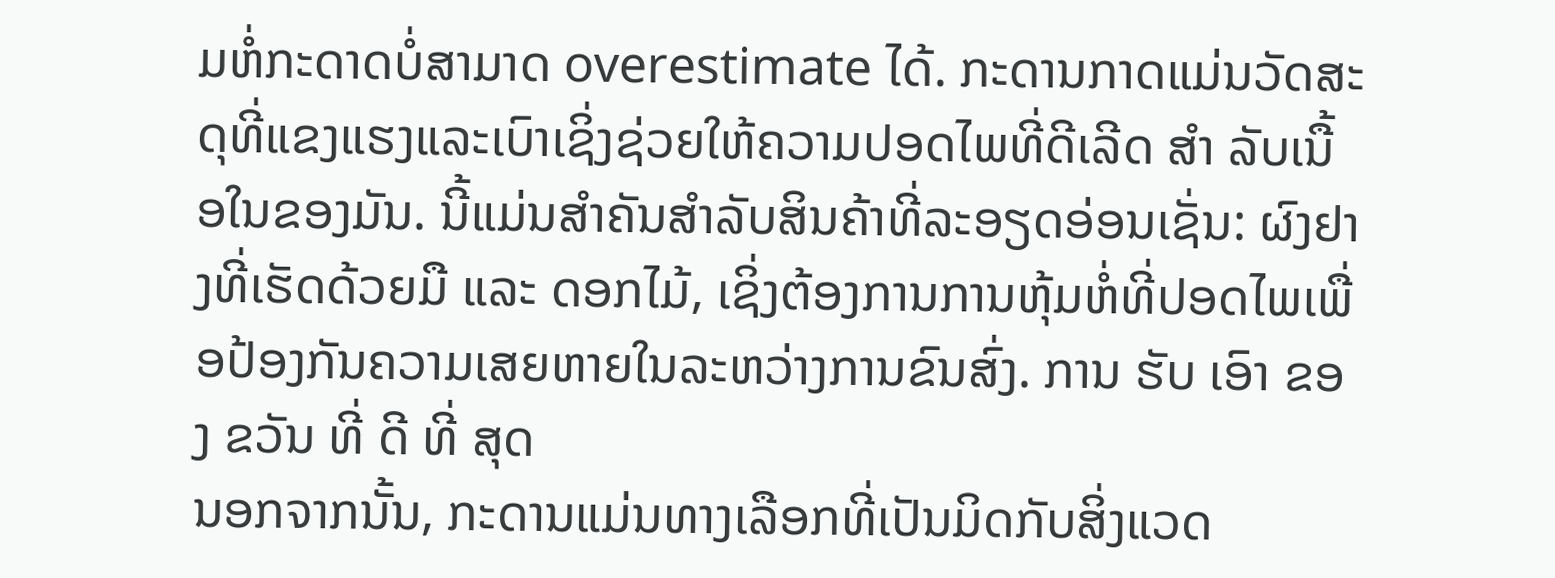ມຫໍ່ກະດາດບໍ່ສາມາດ overestimate ໄດ້. ກະດານກາດແມ່ນວັດສະດຸທີ່ແຂງແຮງແລະເບົາເຊິ່ງຊ່ວຍໃຫ້ຄວາມປອດໄພທີ່ດີເລີດ ສໍາ ລັບເນື້ອໃນຂອງມັນ. ນີ້ແມ່ນສໍາຄັນສໍາລັບສິນຄ້າທີ່ລະອຽດອ່ອນເຊັ່ນ: ຜົງຢາງທີ່ເຮັດດ້ວຍມື ແລະ ດອກໄມ້, ເຊິ່ງຕ້ອງການການຫຸ້ມຫໍ່ທີ່ປອດໄພເພື່ອປ້ອງກັນຄວາມເສຍຫາຍໃນລະຫວ່າງການຂົນສົ່ງ. ການ ຮັບ ເອົາ ຂອງ ຂວັນ ທີ່ ດີ ທີ່ ສຸດ
ນອກຈາກນັ້ນ, ກະດານແມ່ນທາງເລືອກທີ່ເປັນມິດກັບສິ່ງແວດ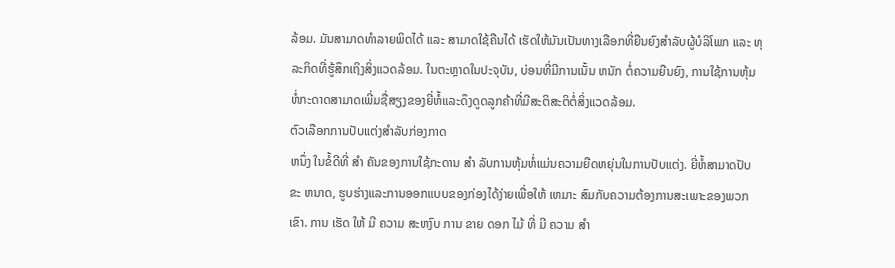ລ້ອມ. ມັນສາມາດທໍາລາຍພິດໄດ້ ແລະ ສາມາດໃຊ້ຄືນໄດ້ ເຮັດໃຫ້ມັນເປັນທາງເລືອກທີ່ຍືນຍົງສໍາລັບຜູ້ບໍລິໂພກ ແລະ ທຸລະກິດທີ່ຮູ້ສຶກເຖິງສິ່ງແວດລ້ອມ. ໃນຕະຫຼາດໃນປະຈຸບັນ, ບ່ອນທີ່ມີການເນັ້ນ ຫນັກ ຕໍ່ຄວາມຍືນຍົງ, ການໃຊ້ການຫຸ້ມຫໍ່ກະດາດສາມາດເພີ່ມຊື່ສຽງຂອງຍີ່ຫໍ້ແລະດຶງດູດລູກຄ້າທີ່ມີສະຕິສະຕິຕໍ່ສິ່ງແວດລ້ອມ.
ຕົວເລືອກການປັບແຕ່ງສໍາລັບກ່ອງກາດ
ຫນຶ່ງ ໃນຂໍ້ດີທີ່ ສໍາ ຄັນຂອງການໃຊ້ກະດານ ສໍາ ລັບການຫຸ້ມຫໍ່ແມ່ນຄວາມຍືດຫຍຸ່ນໃນການປັບແຕ່ງ. ຍີ່ຫໍ້ສາມາດປັບຂະ ຫນາດ, ຮູບຮ່າງແລະການອອກແບບຂອງກ່ອງໄດ້ງ່າຍເພື່ອໃຫ້ ເຫມາະ ສົມກັບຄວາມຕ້ອງການສະເພາະຂອງພວກເຂົາ. ການ ເຮັດ ໃຫ້ ມີ ຄວາມ ສະຫງົບ ການ ຂາຍ ດອກ ໄມ້ ທີ່ ມີ ຄວາມ ສໍາ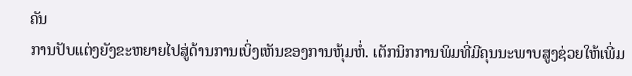ຄັນ
ການປັບແຕ່ງຍັງຂະຫຍາຍໄປສູ່ດ້ານການເບິ່ງເຫັນຂອງການຫຸ້ມຫໍ່. ເຕັກນິກການພິມທີ່ມີຄຸນນະພາບສູງຊ່ວຍໃຫ້ເພີ່ມ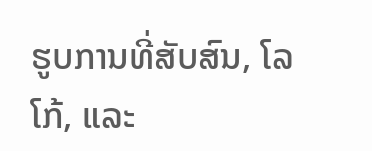ຮູບການທີ່ສັບສົນ, ໂລໂກ້, ແລະ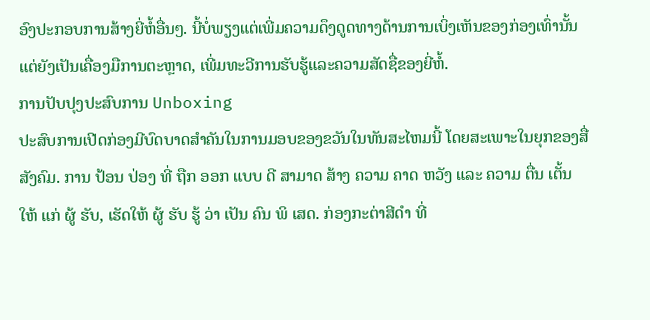ອົງປະກອບການສ້າງຍີ່ຫໍ້ອື່ນໆ. ນີ້ບໍ່ພຽງແຕ່ເພີ່ມຄວາມດຶງດູດທາງດ້ານການເບິ່ງເຫັນຂອງກ່ອງເທົ່ານັ້ນແຕ່ຍັງເປັນເຄື່ອງມືການຕະຫຼາດ, ເພີ່ມທະວີການຮັບຮູ້ແລະຄວາມສັດຊື່ຂອງຍີ່ຫໍ້.
ການປັບປຸງປະສົບການ Unboxing
ປະສົບການເປີດກ່ອງມີບົດບາດສໍາຄັນໃນການມອບຂອງຂວັນໃນທັນສະໄຫມນີ້ ໂດຍສະເພາະໃນຍຸກຂອງສື່ສັງຄົມ. ການ ປ້ອນ ປ່ອງ ທີ່ ຖືກ ອອກ ແບບ ດີ ສາມາດ ສ້າງ ຄວາມ ຄາດ ຫວັງ ແລະ ຄວາມ ຕື່ນ ເຕັ້ນ ໃຫ້ ແກ່ ຜູ້ ຮັບ, ເຮັດໃຫ້ ຜູ້ ຮັບ ຮູ້ ວ່າ ເປັນ ຄົນ ພິ ເສດ. ກ່ອງກະຕ່າສີດໍາ ທີ່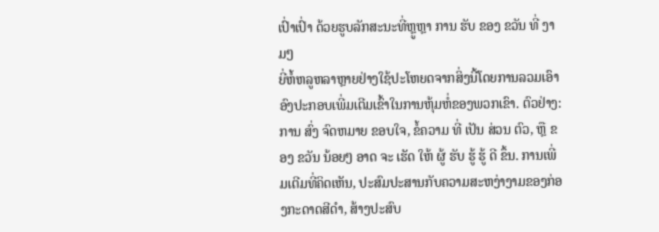ເປົ່າເປົ່າ ດ້ວຍຮູບລັກສະນະທີ່ຫຼູຫຼາ ການ ຮັບ ຂອງ ຂວັນ ທີ່ ງາມໆ
ຍີ່ຫໍ້ຫລູຫລາຫຼາຍຢ່າງໃຊ້ປະໂຫຍດຈາກສິ່ງນີ້ໂດຍການລວມເອົາອົງປະກອບເພີ່ມເຕີມເຂົ້າໃນການຫຸ້ມຫໍ່ຂອງພວກເຂົາ. ຕົວຢ່າງ: ການ ສົ່ງ ຈົດຫມາຍ ຂອບໃຈ, ຂໍ້ຄວາມ ທີ່ ເປັນ ສ່ວນ ຕົວ, ຫຼື ຂອງ ຂວັນ ນ້ອຍໆ ອາດ ຈະ ເຮັດ ໃຫ້ ຜູ້ ຮັບ ຮູ້ ຮູ້ ດີ ຂຶ້ນ. ການເພີ່ມເຕີມທີ່ຄິດເຫັນ, ປະສົມປະສານກັບຄວາມສະຫງ່າງາມຂອງກ່ອງກະດາດສີດໍາ, ສ້າງປະສົບ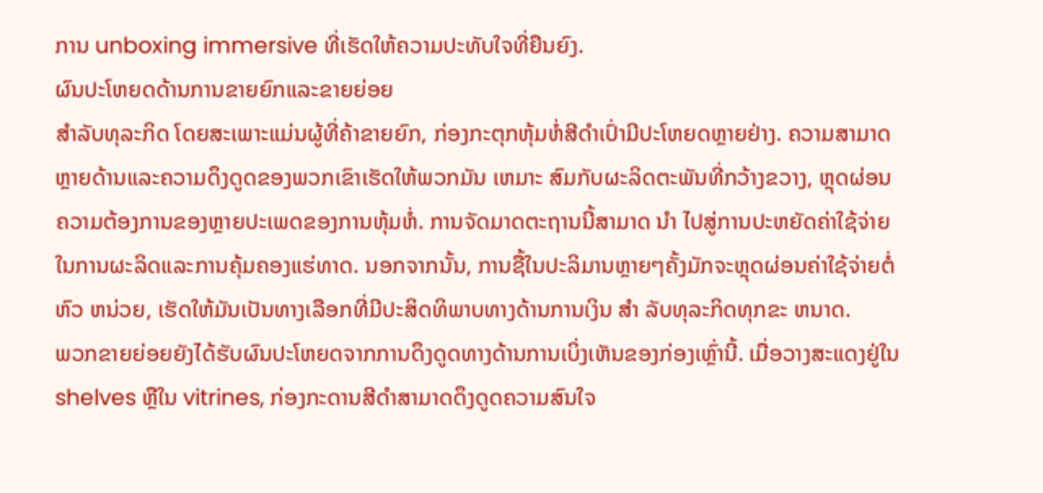ການ unboxing immersive ທີ່ເຮັດໃຫ້ຄວາມປະທັບໃຈທີ່ຍືນຍົງ.
ຜົນປະໂຫຍດດ້ານການຂາຍຍົກແລະຂາຍຍ່ອຍ
ສໍາລັບທຸລະກິດ ໂດຍສະເພາະແມ່ນຜູ້ທີ່ຄ້າຂາຍຍົກ, ກ່ອງກະຕຸກຫຸ້ມຫໍ່ສີດໍາເປົ່າມີປະໂຫຍດຫຼາຍຢ່າງ. ຄວາມສາມາດຫຼາຍດ້ານແລະຄວາມດຶງດູດຂອງພວກເຂົາເຮັດໃຫ້ພວກມັນ ເຫມາະ ສົມກັບຜະລິດຕະພັນທີ່ກວ້າງຂວາງ, ຫຼຸດຜ່ອນຄວາມຕ້ອງການຂອງຫຼາຍປະເພດຂອງການຫຸ້ມຫໍ່. ການຈັດມາດຕະຖານນີ້ສາມາດ ນໍາ ໄປສູ່ການປະຫຍັດຄ່າໃຊ້ຈ່າຍໃນການຜະລິດແລະການຄຸ້ມຄອງແຮ່ທາດ. ນອກຈາກນັ້ນ, ການຊື້ໃນປະລິມານຫຼາຍໆຄັ້ງມັກຈະຫຼຸດຜ່ອນຄ່າໃຊ້ຈ່າຍຕໍ່ຫົວ ຫນ່ວຍ, ເຮັດໃຫ້ມັນເປັນທາງເລືອກທີ່ມີປະສິດທິພາບທາງດ້ານການເງິນ ສໍາ ລັບທຸລະກິດທຸກຂະ ຫນາດ.
ພວກຂາຍຍ່ອຍຍັງໄດ້ຮັບຜົນປະໂຫຍດຈາກການດຶງດູດທາງດ້ານການເບິ່ງເຫັນຂອງກ່ອງເຫຼົ່ານີ້. ເມື່ອວາງສະແດງຢູ່ໃນ shelves ຫຼືໃນ vitrines, ກ່ອງກະດານສີດໍາສາມາດດຶງດູດຄວາມສົນໃຈ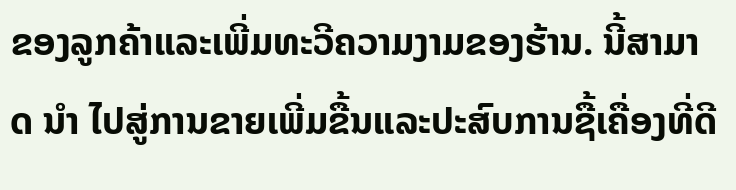ຂອງລູກຄ້າແລະເພີ່ມທະວີຄວາມງາມຂອງຮ້ານ. ນີ້ສາມາດ ນໍາ ໄປສູ່ການຂາຍເພີ່ມຂື້ນແລະປະສົບການຊື້ເຄື່ອງທີ່ດີ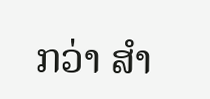ກວ່າ ສໍາ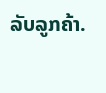ລັບລູກຄ້າ.